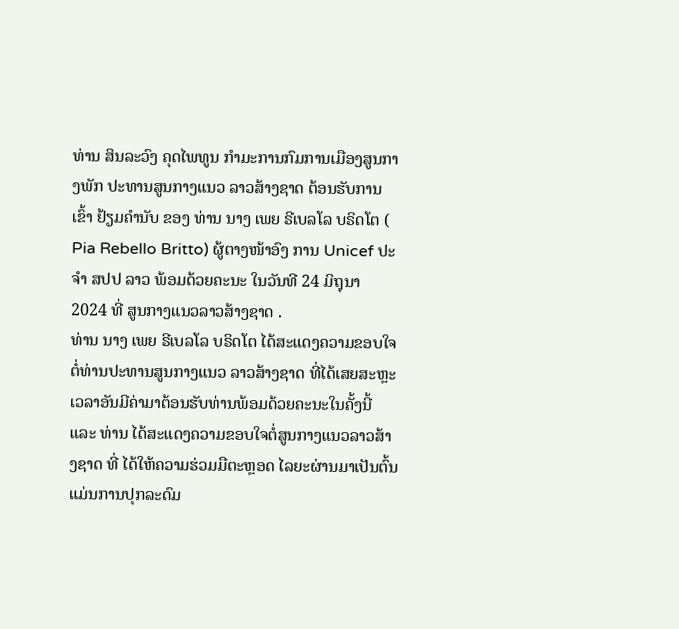ທ່ານ ສິນລະວົງ ຄຸດໄພທູນ ກຳມະການກົມການເມືອງສູນກາງພັກ ປະທານສູນກາງແນວ ລາວສ້າງຊາດ ຕ້ອນຮັບການເຂົ້າ ຢ້ຽມຄຳນັບ ຂອງ ທ່ານ ນາງ ເພຍ ຣີເບລໂລ ບຣິດໂຕ ( Pia Rebello Britto) ຜູ້ຕາງໜ້າອົງ ການ Unicef ປະຈຳ ສປປ ລາວ ພ້ອມດ້ວຍຄະນະ ໃນວັນທີ 24 ມິຖຸນາ 2024 ທີ່ ສູນກາງແນວລາວສ້າງຊາດ .
ທ່ານ ນາງ ເພຍ ຣີເບລໂລ ບຣິດໂຕ ໄດ້ສະແດງຄວາມຂອບໃຈຕໍ່ທ່ານປະທານສູນກາງແນວ ລາວສ້າງຊາດ ທີ່ໄດ້ເສຍສະຫຼະເວລາອັນມີຄ່າມາຕ້ອນຮັບທ່ານພ້ອມດ້ວຍຄະນະໃນຄັ້ງນີ້ ແລະ ທ່ານ ໄດ້ສະແດງຄວາມຂອບໃຈຕໍ່ສູນກາງແນວລາວສ້າງຊາດ ທີ່ ໄດ້ໃຫ້ຄວາມຮ່ວມມືຕະຫຼອດ ໄລຍະຜ່ານມາເປັນຕົ້ນແມ່ນການປຸກລະດົມ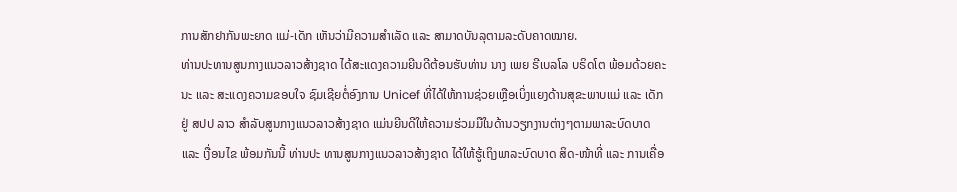ການສັກຢາກັນພະຍາດ ແມ່-ເດັກ ເຫັນວ່າມີຄວາມສຳເລັດ ແລະ ສາມາດບັນລຸຕາມລະດັບຄາດໝາຍ.
ທ່ານປະທານສູນກາງແນວລາວສ້າງຊາດ ໄດ້ສະແດງຄວາມຍີນດີຕ້ອນຮັບທ່ານ ນາງ ເພຍ ຣີເບລໂລ ບຣິດໂຕ ພ້ອມດ້ວຍຄະນະ ແລະ ສະແດງຄວາມຂອບໃຈ ຊົມເຊີຍຕໍ່ອົງການ Unicef ທີ່ໄດ້ໃຫ້ການຊ່ວຍເຫຼືອເບິ່ງແຍງດ້ານສຸຂະພາບແມ່ ແລະ ເດັກ ຢູ່ ສປປ ລາວ ສຳລັບສູນກາງແນວລາວສ້າງຊາດ ແມ່ນຍີນດີໃຫ້ຄວາມຮ່ວມມືໃນດ້ານວຽກງານຕ່າງໆຕາມພາລະບົດບາດ ແລະ ເງື່ອນໄຂ ພ້ອມກັນນີ້ ທ່ານປະ ທານສູນກາງແນວລາວສ້າງຊາດ ໄດ້ໃຫ້ຮູ້ເຖິງພາລະບົດບາດ ສິດ-ໜ້າທີ່ ແລະ ການເຄື່ອ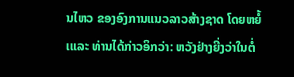ນໄຫວ ຂອງອົງການແນວລາວສ້າງຊາດ ໂດຍຫຍໍ້ ເແລະ ທ່ານໄດ້ກ່າວອິກວ່າ: ຫວັງຢ່າງຍີ່ງວ່າໃນຕໍ່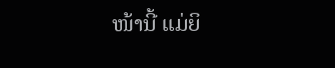ໜ້ານີ້ ແມ່ຍິ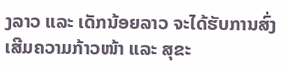ງລາວ ແລະ ເດັກນ້ອຍລາວ ຈະໄດ້ຮັບການສົ່ງເສີມຄວາມກ້າວໜ້າ ແລະ ສຸຂະ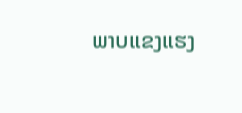ພາບແຂງແຮງ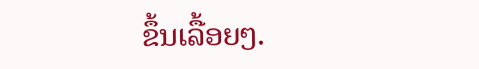ຂຶ້ນເລື້ອຍໆ.